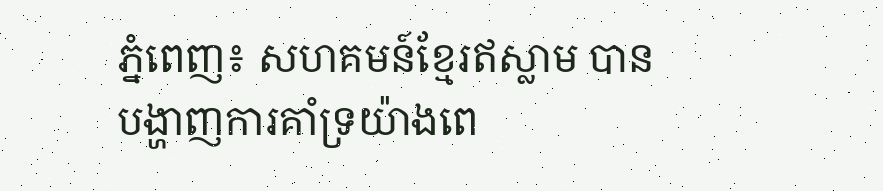ភ្នំពេញ៖ សហគមន៍ខ្មែរឥស្លាម បានបង្ហាញការគាំទ្រយ៉ាងពេ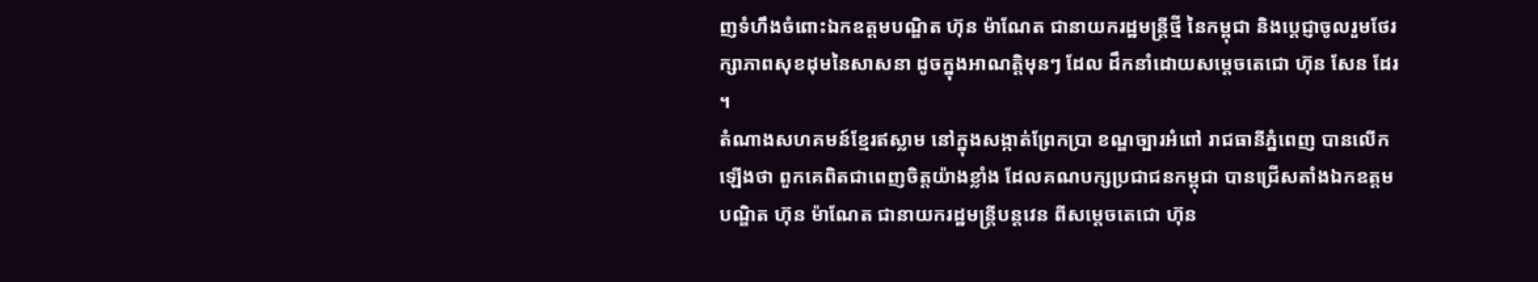ញទំហឹងចំពោះឯកឧត្តមបណ្ឌិត ហ៊ុន ម៉ាណែត ជានាយករដ្ឋមន្ត្រីថ្មី នៃកម្ពុជា និងប្ដេជ្ញាចូលរួមថែរក្សាភាពសុខដុមនៃសាសនា ដូចក្នុងអាណត្តិមុនៗ ដែល ដឹកនាំដោយសម្ដេចតេជោ ហ៊ុន សែន ដែរ ។
តំណាងសហគមន៍ខ្មែរឥស្លាម នៅក្នុងសង្កាត់ព្រែកប្រា ខណ្ឌច្បារអំពៅ រាជធានីភ្នំពេញ បានលើកឡើងថា ពួកគេពិតជាពេញចិត្តយ៉ាងខ្លាំង ដែលគណបក្សប្រជាជនកម្ពុជា បានជ្រើសតាំងឯកឧត្តមបណ្ឌិត ហ៊ុន ម៉ាណែត ជានាយករដ្ឋមន្ត្រីបន្តវេន ពីសម្ដេចតេជោ ហ៊ុន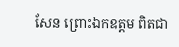សែន ព្រោះឯកឧត្តម ពិតជា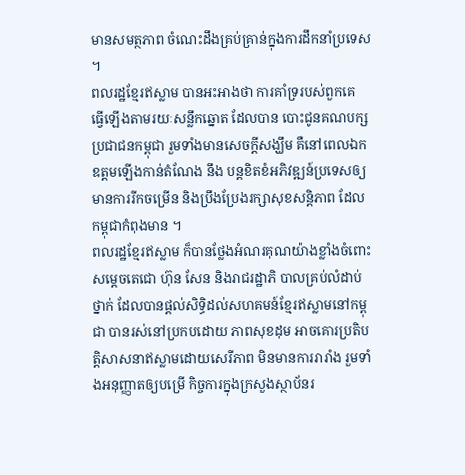មានសមត្ថភាព ចំណេះដឹងគ្រប់គ្រាន់ក្នុងការដឹកនាំប្រទេស ។
ពលរដ្ឋខ្មែរឥស្លាម បានអះអាងថា ការគាំទ្ររបស់ពួកគេ ធ្វើឡើងតាមរយៈសន្លឹកឆ្នោត ដែលបាន បោះជូនគណបក្សប្រជាជនកម្ពុជា រួមទាំងមានសេចក្តីសង្ឃឹម គឺនៅពេលឯកឧត្តមឡើងកាន់តំណែង នឹង បន្តខិតខំអភិវឌ្ឍន៍ប្រទេសឲ្យមានការរីកចម្រើន និងប្រឹងប្រែងរក្សាសុខសន្តិភាព ដែលកម្ពុជាកំពុងមាន ។
ពលរដ្ឋខ្មែរឥស្លាម ក៏បានថ្លែងអំណរគុណយ៉ាងខ្លាំងចំពោះសម្ដេចតេជោ ហ៊ុន សែន និងរាជរដ្ឋាភិ បាលគ្រប់លំដាប់ថ្នាក់ ដែលបានផ្ដល់សិទ្ធិដល់សហគមន៍ខ្មែរឥស្លាមនៅកម្ពុជា បានរស់នៅប្រកបដោយ ភាពសុខដុម អាចគោរប្រតិបត្តិសាសនាឥស្លាមដោយសេរីភាព មិនមានការរារាំង រួមទាំងអនុញ្ញាតឲ្យបម្រើ កិច្ចការក្នុងក្រសួងស្ថាប័នរ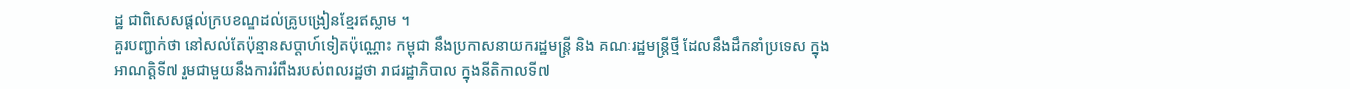ដ្ឋ ជាពិសេសផ្ដល់ក្របខណ្ឌដល់គ្រូបង្រៀនខ្មែរឥស្លាម ។
គួរបញ្ជាក់ថា នៅសល់តែប៉ុន្មានសប្ដាហ៍ទៀតប៉ុណ្ណោះ កម្ពុជា នឹងប្រកាសនាយករដ្ឋមន្ត្រី និង គណៈរដ្ឋមន្ត្រីថ្មី ដែលនឹងដឹកនាំប្រទេស ក្នុងអាណត្តិទី៧ រួមជាមួយនឹងការរំពឹងរបស់ពលរដ្ឋថា រាជរដ្ឋាភិបាល ក្នុងនីតិកាលទី៧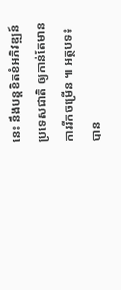នេះ នឹងបន្តខិតខំអភិវឌ្ឍន៍ប្រទេសជាតិ ឲ្យកាន់តែមានការរីកចម្រើន ៕ អត្ថបទ៖ បាន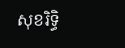សុខរិទ្ធិ